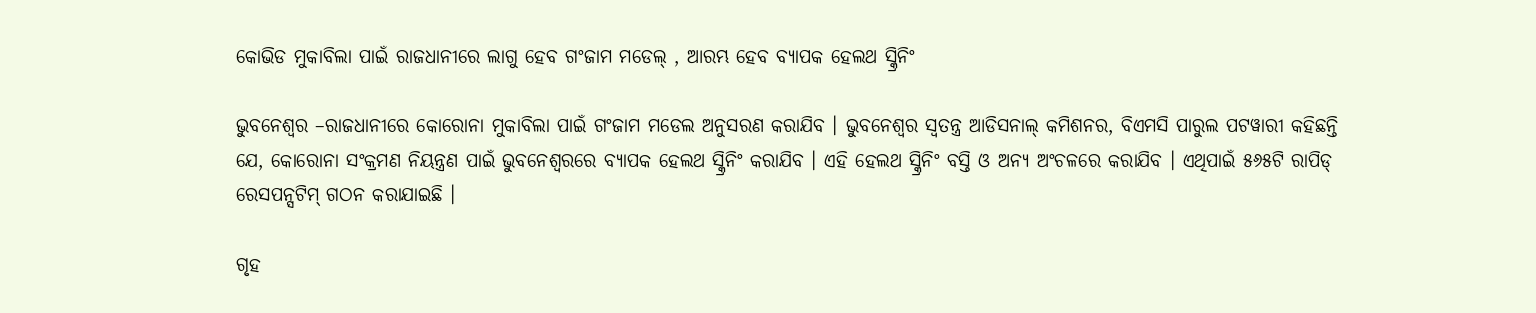କୋଭିଡ ମୁକାବିଲା ପାଇଁ ରାଜଧାନୀରେ ଲାଗୁ ହେବ ଗଂଜାମ ମଡେଲ୍ , ଆରମ୍ଭ ହେବ ବ୍ୟାପକ ହେଲଥ ସ୍କ୍ରିନିଂ

ଭୁବନେଶ୍ୱର –ରାଜଧାନୀରେ କୋରୋନା ମୁକାବିଲା ପାଇଁ ଗଂଜାମ ମଡେଲ ଅନୁସରଣ କରାଯିବ । ଭୁବନେଶ୍ୱର ସ୍ୱତନ୍ତ୍ର ଆଡିସନାଲ୍ କମିଶନର, ବିଏମସି ପାରୁଲ ପଟୱାରୀ କହିଛନ୍ତି ଯେ, କୋରୋନା ସଂକ୍ରମଣ ନିୟନ୍ତ୍ରଣ ପାଇଁ ଭୁବନେଶ୍ୱରରେ ବ୍ୟାପକ ହେଲଥ ସ୍କ୍ରିନିଂ କରାଯିବ । ଏହି ହେଲଥ ସ୍କ୍ରିନିଂ ବସ୍ତି ଓ ଅନ୍ୟ ଅଂଚଳରେ କରାଯିବ । ଏଥିପାଇଁ ୫୬୫ଟି ରାପିଡ୍ ରେସପନ୍ସଟିମ୍ ଗଠନ କରାଯାଇଛି ।

ଗୃହ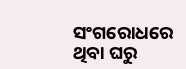ସଂଗରୋଧରେ ଥିବା ଘରୁ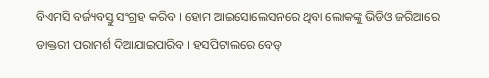ବିଏମସି ବର୍ଜ୍ୟବସ୍ତୁ ସଂଗ୍ରହ କରିବ । ହୋମ ଆଇସୋଲେସନରେ ଥିବା ଲୋକଙ୍କୁ ଭିଡିଓ ଜରିଆରେ ଡାକ୍ତରୀ ପରାମର୍ଶ ଦିଆଯାଇପାରିବ । ହସପିଟାଲରେ ବେଡ୍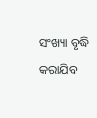ସଂଖ୍ୟା ବୃଦ୍ଧି କରାଯିବ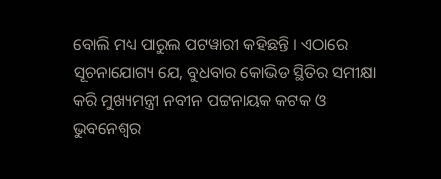ବୋଲି ମଧ୍ୟ ପାରୁଲ ପଟୱାରୀ କହିଛନ୍ତି । ଏଠାରେ ସୂଚନାଯୋଗ୍ୟ ଯେ, ବୁଧବାର କୋଭିଡ ସ୍ଥିତିର ସମୀକ୍ଷା କରି ମୁଖ୍ୟମନ୍ତ୍ରୀ ନବୀନ ପଟ୍ଟନାୟକ କଟକ ଓ ଭୁବନେଶ୍ୱର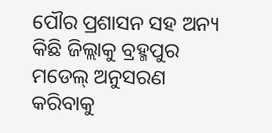ପୌର ପ୍ରଶାସନ ସହ ଅନ୍ୟ କିଛି ଜିଲ୍ଲାକୁ ବ୍ରହ୍ମପୁର ମଡେଲ୍ ଅନୁସରଣ କରିବାକୁ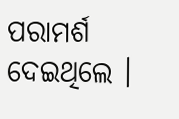ପରାମର୍ଶ ଦେଇଥିଲେ ।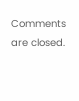Comments are closed.